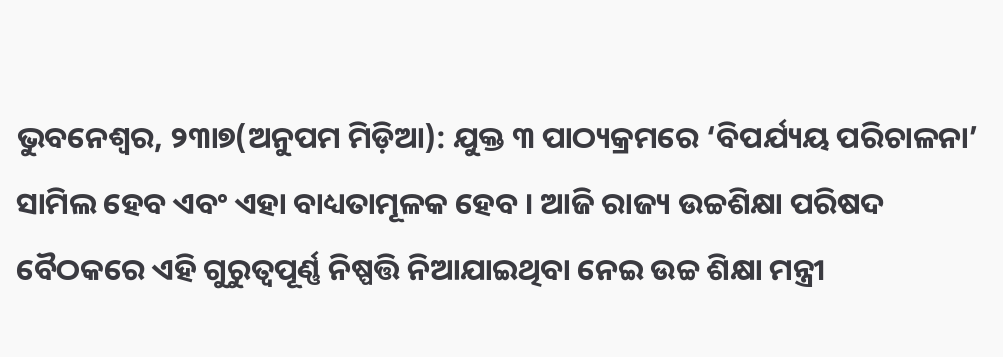ଭୁବନେଶ୍ୱର, ୨୩ା୭(ଅନୁପମ ମିଡ଼ିଆ): ଯୁକ୍ତ ୩ ପାଠ୍ୟକ୍ରମରେ ‘ବିପର୍ଯ୍ୟୟ ପରିଚାଳନା’ ସାମିଲ ହେବ ଏବଂ ଏହା ବାଧ୍ୟତାମୂଳକ ହେବ । ଆଜି ରାଜ୍ୟ ଉଚ୍ଚଶିକ୍ଷା ପରିଷଦ ବୈଠକରେ ଏହି ଗୁରୁତ୍ୱପୂର୍ଣ୍ଣ ନିଷ୍ପତ୍ତି ନିଆଯାଇଥିବା ନେଇ ଉଚ୍ଚ ଶିକ୍ଷା ମନ୍ତ୍ରୀ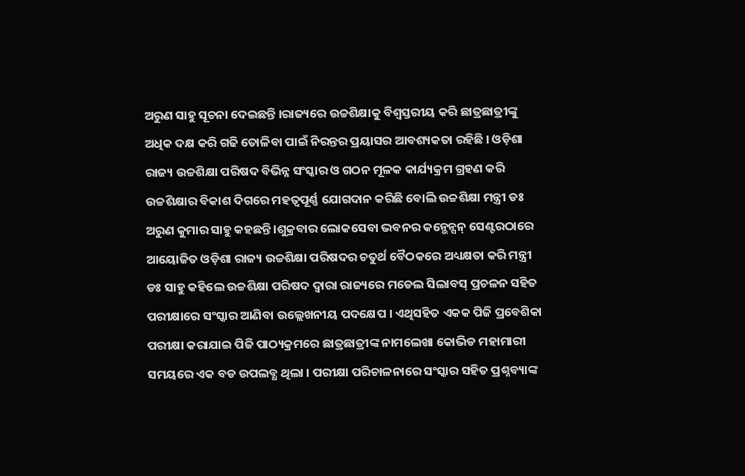ଅରୁଣ ସାହୁ ସୂଚନା ଦେଇଛନ୍ତି ।ରାଜ୍ୟରେ ଉଚ୍ଚଶିକ୍ଷାକୁ ବିଶ୍ୱସ୍ତରୀୟ କରି ଛାତ୍ରଛାତ୍ରୀଙ୍କୁ ଅଧିକ ଦକ୍ଷ କରି ଗଢି ତୋଳିବା ପାଇଁ ନିରନ୍ତର ପ୍ରୟାସର ଆବଶ୍ୟକତା ରହିଛି । ଓଡ଼ିଶା ରାଜ୍ୟ ଉଚ୍ଚଶିକ୍ଷା ପରିଷଦ ବିଭିନ୍ନ ସଂସ୍କାର ଓ ଗଠନ ମୂଳକ କାର୍ଯ୍ୟକ୍ରମ ଗ୍ରହଣ କରି ଉଚ୍ଚଶିକ୍ଷାର ବିକାଶ ଦିଗରେ ମହତ୍ୱପୂର୍ଣ୍ଣ ଯୋଗଦାନ କରିଛି ବୋଲି ଉଚ୍ଚଶିକ୍ଷା ମନ୍ତ୍ରୀ ଡଃ ଅରୁଣ କୁମାର ସାହୁ କହଛନ୍ତି ।ଶୁକ୍ରବାର ଲୋକସେବା ଭବନର କନ୍ଭେନ୍ସନ୍ ସେଣ୍ଟରଠାରେ ଆୟୋଜିତ ଓଡ଼ିଶା ରାଜ୍ୟ ଉଚ୍ଚଶିକ୍ଷା ପରିଷଦର ଚତୁର୍ଥ ବୈଠକରେ ଅଧ୍ୟକ୍ଷତା କରି ମନ୍ତ୍ରୀ ଡଃ ସାହୁ କହିଲେ ଉଚ୍ଚଶିକ୍ଷା ପରିଷଦ ଦ୍ୱାରା ରାଜ୍ୟରେ ମଡେଲ ସିଲାବସ୍ ପ୍ରଚଳନ ସହିତ ପରୀକ୍ଷାରେ ସଂସ୍କାର ଆଣିବା ଉଲ୍ଲେଖନୀୟ ପଦକ୍ଷେପ । ଏଥିସହିତ ଏକକ ପିଜି ପ୍ରବେଶିକା ପରୀକ୍ଷା କରାଯାଇ ପିଜି ପାଠ୍ୟକ୍ରମରେ ଛାତ୍ରଛାତ୍ରୀଙ୍କ ନାମଲେଖା କୋଭିଡ ମହାମାରୀ ସମୟରେ ଏକ ବଡ ଉପଲବ୍ଧ ଥିଲା । ପରୀକ୍ଷା ପରିଚାଳନାରେ ସଂସ୍କାର ସହିତ ପ୍ରଶ୍ନବ୍ୟାଙ୍କ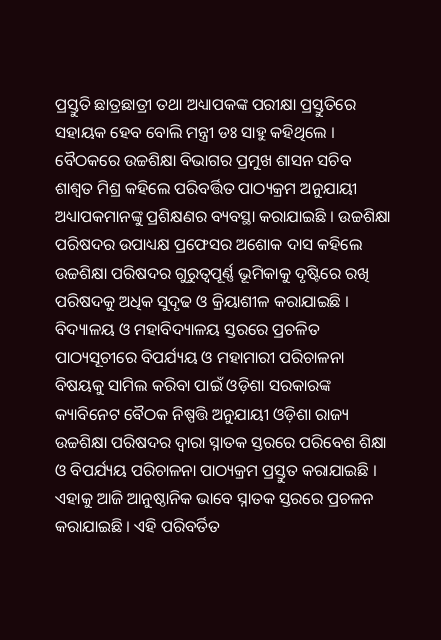ପ୍ରସ୍ତୁତି ଛାତ୍ରଛାତ୍ରୀ ତଥା ଅଧ୍ୟାପକଙ୍କ ପରୀକ୍ଷା ପ୍ରସ୍ତୁତିରେ ସହାୟକ ହେବ ବୋଲି ମନ୍ତ୍ରୀ ଡଃ ସାହୁ କହିଥିଲେ ।
ବୈଠକରେ ଉଚ୍ଚଶିକ୍ଷା ବିଭାଗର ପ୍ରମୁଖ ଶାସନ ସଚିବ ଶାଶ୍ୱତ ମିଶ୍ର କହିଲେ ପରିବର୍ତ୍ତିତ ପାଠ୍ୟକ୍ରମ ଅନୁଯାୟୀ ଅଧ୍ୟାପକମାନଙ୍କୁ ପ୍ରଶିକ୍ଷଣର ବ୍ୟବସ୍ଥା କରାଯାଇଛି । ଉଚ୍ଚଶିକ୍ଷା ପରିଷଦର ଉପାଧ୍ୟକ୍ଷ ପ୍ରଫେସର ଅଶୋକ ଦାସ କହିଲେ ଉଚ୍ଚଶିକ୍ଷା ପରିଷଦର ଗୁରୁତ୍ୱପୂର୍ଣ୍ଣ ଭୂମିକାକୁ ଦୃଷ୍ଟିରେ ରଖି ପରିଷଦକୁ ଅଧିକ ସୁଦୃଢ ଓ କ୍ରିୟାଶୀଳ କରାଯାଇଛି । ବିଦ୍ୟାଳୟ ଓ ମହାବିଦ୍ୟାଳୟ ସ୍ତରରେ ପ୍ରଚଳିତ ପାଠ୍ୟସୂଚୀରେ ବିପର୍ଯ୍ୟୟ ଓ ମହାମାରୀ ପରିଚାଳନା ବିଷୟକୁ ସାମିଲ କରିବା ପାଇଁ ଓଡ଼ିଶା ସରକାରଙ୍କ କ୍ୟାବିନେଟ ବୈଠକ ନିଷ୍ପତ୍ତି ଅନୁଯାୟୀ ଓଡ଼ିଶା ରାଜ୍ୟ ଉଚ୍ଚଶିକ୍ଷା ପରିଷଦର ଦ୍ୱାରା ସ୍ନାତକ ସ୍ତରରେ ପରିବେଶ ଶିକ୍ଷା
ଓ ବିପର୍ଯ୍ୟୟ ପରିଚାଳନା ପାଠ୍ୟକ୍ରମ ପ୍ରସ୍ତୁତ କରାଯାଇଛି । ଏହାକୁ ଆଜି ଆନୁଷ୍ଠାନିକ ଭାବେ ସ୍ନାତକ ସ୍ତରରେ ପ୍ରଚଳନ କରାଯାଇଛି । ଏହି ପରିବର୍ତିତ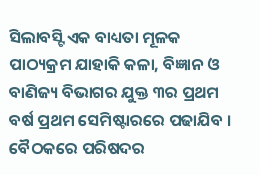ସିଲାବସ୍ଟି ଏକ ବାଧ୍ୟତା ମୂଳକ ପାଠ୍ୟକ୍ରମ ଯାହାକି କଳା, ବିଜ୍ଞାନ ଓ ବାଣିଜ୍ୟ ବିଭାଗର ଯୁକ୍ତ ୩ର ପ୍ରଥମ ବର୍ଷ ପ୍ରଥମ ସେମିଷ୍ଟାରରେ ପଢାଯିବ । ବୈଠକରେ ପରିଷଦର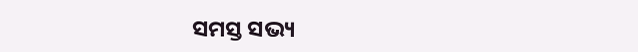ସମସ୍ତ ସଭ୍ୟ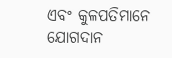ଏବଂ କୁଳପତିମାନେ ଯୋଗଦାନ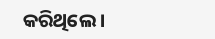କରିଥିଲେ ।